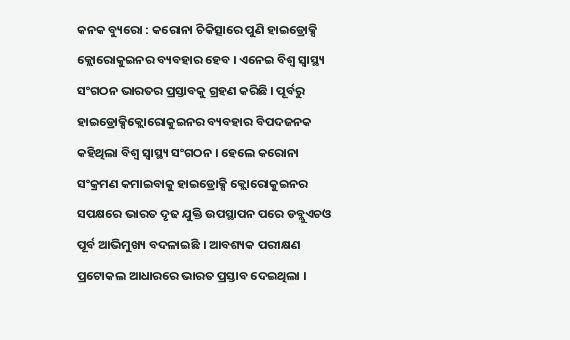କନକ ବ୍ୟୁରୋ : କରୋନା ଚିକିତ୍ସାରେ ପୁଣି ହାଇଡ୍ରୋକ୍ସି କ୍ଲୋରୋକୁଇନର ବ୍ୟବହାର ହେବ । ଏନେଇ ବିଶ୍ୱ ସ୍ୱାସ୍ଥ୍ୟ ସଂଗଠନ ଭାରତର ପ୍ରସ୍ତାବକୁ ଗ୍ରହଣ କରିଛି । ପୂର୍ବରୁ ହାଇଡ୍ରୋକ୍ସିକ୍ଲୋରୋକୁଇନର ବ୍ୟବହାର ବିପଦଜନକ କହିଥିଲା ବିଶ୍ୱ ସ୍ୱାସ୍ଥ୍ୟ ସଂଗଠନ । ହେଲେ କରୋନା ସଂକ୍ରମଣ କମାଇବାକୁ ହାଇଡ୍ରୋକ୍ସି କ୍ଲୋରୋକୁଇନର ସପକ୍ଷରେ ଭାରତ ଦୃଢ ଯୁକ୍ତି ଉପସ୍ଥାପନ ପରେ ଡବ୍ଲୁଏଚଓ ପୂର୍ବ ଆଭିମୁଖ୍ୟ ବଦଳାଇଛି । ଆବଶ୍ୟକ ପରୀକ୍ଷଣ ପ୍ରଟୋକଲ ଆଧାରରେ ଭାରତ ପ୍ରସ୍ତାବ ଦେଇଥିଲା ।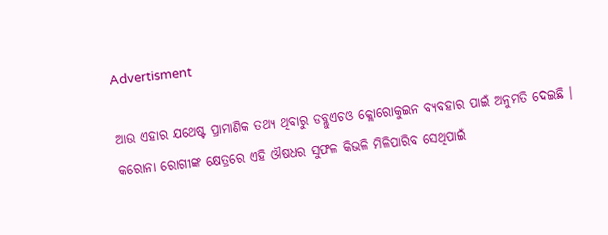Advertisment

ଆଉ ଏହାର ଯଥେଷ୍ଟ ପ୍ରାମାଣିକ ତଥ୍ୟ ଥିବାରୁ ଡବ୍ଲୁଏଚଓ କ୍ଲୋରୋକୁଇନ ବ୍ୟବହାର ପାଇଁ ଅନୁମତି ଦେଇଛି । କରୋନା ରୋଗୀଙ୍କ କ୍ଷେତ୍ରରେ ଏହି ଔଷଧର ସୁଫଳ କିଭଳି ମିଳିପାରିବ ସେଥିପାଇଁ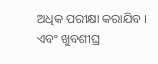ଅଧିକ ପରୀକ୍ଷା କରାଯିବ । ଏବଂ ଖୁବଶୀଘ୍ର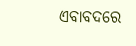ଏବାବଦରେ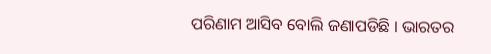ପରିଣାମ ଆସିବ ବୋଲି ଜଣାପଡିଛି । ଭାରତର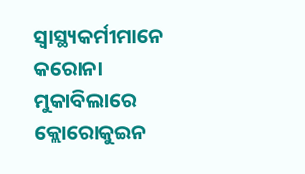ସ୍ୱାସ୍ଥ୍ୟକର୍ମୀମାନେ କରୋନା ମୁକାବିଲାରେ କ୍ଲୋରୋକୁଇନ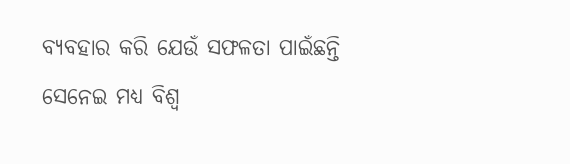ବ୍ୟବହାର କରି ଯେଉଁ ସଫଳତା ପାଇଁଛନ୍ତି ସେନେଇ ମଧ୍ୟ ବିଶ୍ୱ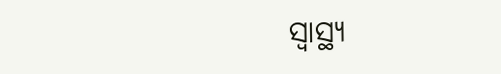ସ୍ୱାସ୍ଥ୍ୟ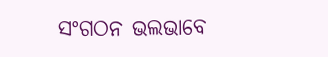ସଂଗଠନ ଭଲଭାବେ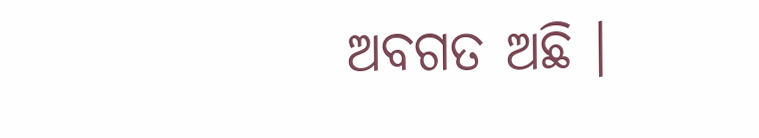ଅବଗତ ଅଛି ।